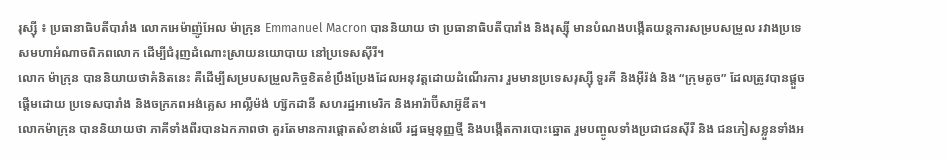រុស្ស៊ី ៖ ប្រធានាធិបតីបារាំង លោកអេម៉ាញ៉ូអែល ម៉ាក្រុន Emmanuel Macron បាននិយាយ ថា ប្រធានាធិបតីបារាំង និងរុស្ស៊ី មានបំណងបង្កើតយន្តការសម្របសម្រួល រវាងប្រទេសមហាអំណាចពិភពលោក ដើម្បីជំរុញដំណោះស្រាយនយោបាយ នៅប្រទេសស៊ីរី។
លោក ម៉ាក្រុន បាននិយាយថាគំនិតនេះ គឺដើម្បីសម្របសម្រួលកិច្ចខិតខំប្រឹងប្រែងដែលអនុវត្តដោយដំណើរការ រួមមានប្រទេសរុស្ស៊ី ទួរគី និងអ៊ីរ៉ង់ និង “ក្រុមតូច” ដែលត្រូវបានផ្តួចផ្តើមដោយ ប្រទេសបារាំង និងចក្រភពអង់គ្លេស អាល្លឺម៉ង់ ហ្ស៊កដានី សហរដ្ឋអាមេរិក និងអារ៉ាប៊ីសាអ៊ូឌីត។
លោកម៉ាក្រុន បាននិយាយថា ភាគីទាំងពីរបានឯកភាពថា គួរតែមានការផ្តោតសំខាន់លើ រដ្ឋធម្មនុញ្ញថ្មី និងបង្កើតការបោះឆ្នោត រួមបញ្ចូលទាំងប្រជាជនស៊ីរី និង ជនភៀសខ្លួនទាំងអ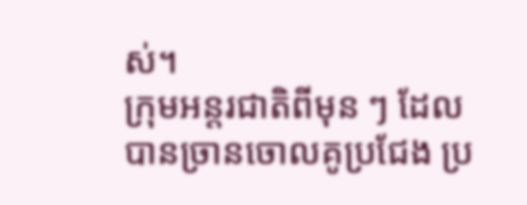ស់។
ក្រុមអន្ដរជាតិពីមុន ៗ ដែលបានច្រានចោលគូប្រជែង ប្រ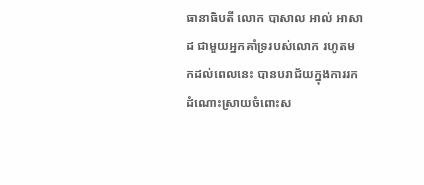ធានាធិបតី លោក បាសាល អាល់ អាសាដ ជាមួយអ្នកគាំទ្ររបស់លោក រហូតមកដល់ពេលនេះ បានបរាជ័យក្នុងការរកដំណោះស្រាយចំពោះស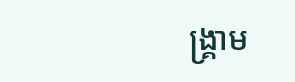ង្គ្រាម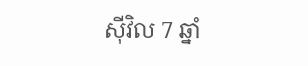ស៊ីវិល 7 ឆ្នាំ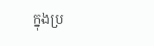ក្នុងប្រ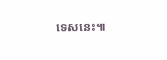ទេសនេះ៕